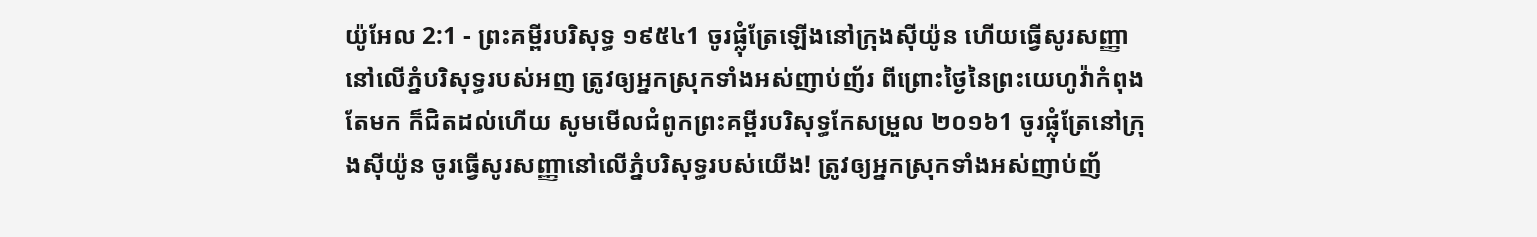យ៉ូអែល 2:1 - ព្រះគម្ពីរបរិសុទ្ធ ១៩៥៤1 ចូរផ្លុំត្រែឡើងនៅក្រុងស៊ីយ៉ូន ហើយធ្វើសូរសញ្ញានៅលើភ្នំបរិសុទ្ធរបស់អញ ត្រូវឲ្យអ្នកស្រុកទាំងអស់ញាប់ញ័រ ពីព្រោះថ្ងៃនៃព្រះយេហូវ៉ាកំពុងតែមក ក៏ជិតដល់ហើយ សូមមើលជំពូកព្រះគម្ពីរបរិសុទ្ធកែសម្រួល ២០១៦1 ចូរផ្លុំត្រែនៅក្រុងស៊ីយ៉ូន ចូរធ្វើសូរសញ្ញានៅលើភ្នំបរិសុទ្ធរបស់យើង! ត្រូវឲ្យអ្នកស្រុកទាំងអស់ញាប់ញ័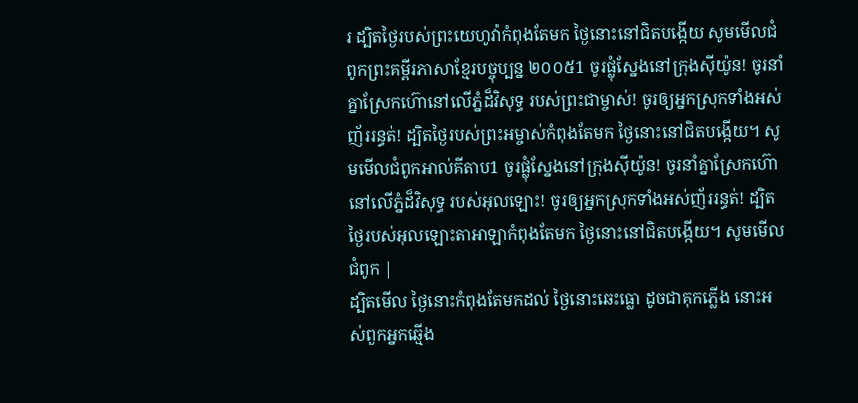រ ដ្បិតថ្ងៃរបស់ព្រះយេហូវ៉ាកំពុងតែមក ថ្ងៃនោះនៅជិតបង្កើយ សូមមើលជំពូកព្រះគម្ពីរភាសាខ្មែរបច្ចុប្បន្ន ២០០៥1 ចូរផ្លុំស្នែងនៅក្រុងស៊ីយ៉ូន! ចូរនាំគ្នាស្រែកហ៊ោនៅលើភ្នំដ៏វិសុទ្ធ របស់ព្រះជាម្ចាស់! ចូរឲ្យអ្នកស្រុកទាំងអស់ញ័ររន្ធត់! ដ្បិតថ្ងៃរបស់ព្រះអម្ចាស់កំពុងតែមក ថ្ងៃនោះនៅជិតបង្កើយ។ សូមមើលជំពូកអាល់គីតាប1 ចូរផ្លុំស្នែងនៅក្រុងស៊ីយ៉ូន! ចូរនាំគ្នាស្រែកហ៊ោនៅលើភ្នំដ៏វិសុទ្ធ របស់អុលឡោះ! ចូរឲ្យអ្នកស្រុកទាំងអស់ញ័ររន្ធត់! ដ្បិតថ្ងៃរបស់អុលឡោះតាអាឡាកំពុងតែមក ថ្ងៃនោះនៅជិតបង្កើយ។ សូមមើលជំពូក |
ដ្បិតមើល ថ្ងៃនោះកំពុងតែមកដល់ ថ្ងៃនោះឆេះធ្លោ ដូចជាគុកភ្លើង នោះអស់ពួកអ្នកឆ្មើង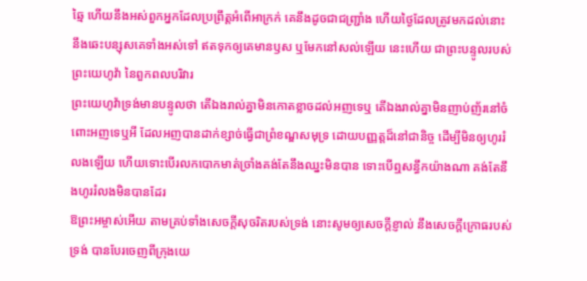ឆ្មៃ ហើយនឹងអស់ពួកអ្នកដែលប្រព្រឹត្តអំពើអាក្រក់ គេនឹងដូចជាជញ្ជ្រាំង ហើយថ្ងៃដែលត្រូវមកដល់នោះ នឹងឆេះបន្សុសគេទាំងអស់ទៅ ឥតទុកឲ្យគេមានឫស ឬមែកនៅសល់ឡើយ នេះហើយ ជាព្រះបន្ទូលរបស់ព្រះយេហូវ៉ា នៃពួកពលបរិវារ
ព្រះយេហូវ៉ាទ្រង់មានបន្ទូលថា តើឯងរាល់គ្នាមិនកោតខ្លាចដល់អញទេឬ តើឯងរាល់គ្នាមិនញាប់ញ័រនៅចំពោះអញទេឬអី ដែលអញបានដាក់ខ្សាច់ធ្វើជាព្រំខណ្ឌសមុទ្រ ដោយបញ្ញត្តដ៏នៅជានិច្ច ដើម្បីមិនឲ្យហូររំលងឡើយ ហើយទោះបើរលកបោកមាត់ច្រាំងគង់តែនឹងឈ្នះមិនបាន ទោះបើឮសន្ធឹកយ៉ាងណា គង់តែនឹងហូររំលងមិនបានដែរ
ឱព្រះអម្ចាស់អើយ តាមគ្រប់ទាំងសេចក្ដីសុចរិតរបស់ទ្រង់ នោះសូមឲ្យសេចក្ដីខ្ញាល់ នឹងសេចក្ដីក្រោធរបស់ទ្រង់ បានបែរចេញពីក្រុងយេ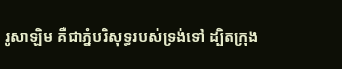រូសាឡិម គឺជាភ្នំបរិសុទ្ធរបស់ទ្រង់ទៅ ដ្បិតក្រុង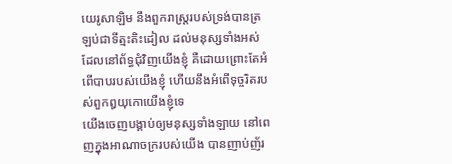យេរូសាឡិម នឹងពួករាស្ត្ររបស់ទ្រង់បានត្រឡប់ជាទីត្មះតិះដៀល ដល់មនុស្សទាំងអស់ដែលនៅព័ទ្ធជុំវិញយើងខ្ញុំ គឺដោយព្រោះតែអំពើបាបរបស់យើងខ្ញុំ ហើយនឹងអំពើទុច្ចរិតរបស់ពួកឰយុកោយើងខ្ញុំទេ
យើងចេញបង្គាប់ឲ្យមនុស្សទាំងឡាយ នៅពេញក្នុងអាណាចក្ររបស់យើង បានញាប់ញ័រ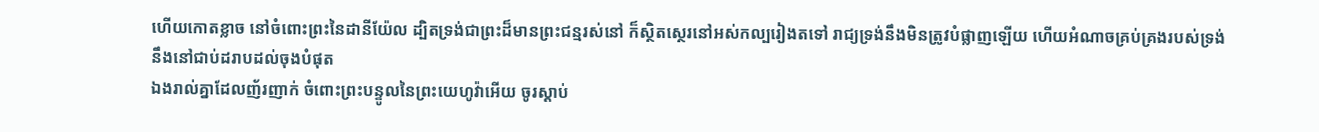ហើយកោតខ្លាច នៅចំពោះព្រះនៃដានីយ៉ែល ដ្បិតទ្រង់ជាព្រះដ៏មានព្រះជន្មរស់នៅ ក៏ស្ថិតស្ថេរនៅអស់កល្បរៀងតទៅ រាជ្យទ្រង់នឹងមិនត្រូវបំផ្លាញឡើយ ហើយអំណាចគ្រប់គ្រងរបស់ទ្រង់ នឹងនៅជាប់ដរាបដល់ចុងបំផុត
ឯងរាល់គ្នាដែលញ័រញាក់ ចំពោះព្រះបន្ទូលនៃព្រះយេហូវ៉ាអើយ ចូរស្តាប់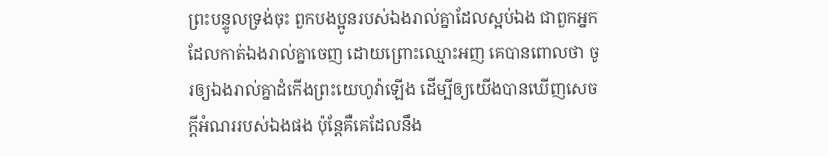ព្រះបន្ទូលទ្រង់ចុះ ពួកបងប្អូនរបស់ឯងរាល់គ្នាដែលស្អប់ឯង ជាពួកអ្នកដែលកាត់ឯងរាល់គ្នាចេញ ដោយព្រោះឈ្មោះអញ គេបានពោលថា ចូរឲ្យឯងរាល់គ្នាដំកើងព្រះយេហូវ៉ាឡើង ដើម្បីឲ្យយើងបានឃើញសេចក្ដីអំណររបស់ឯងផង ប៉ុន្តែគឺគេដែលនឹង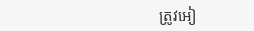ត្រូវអៀ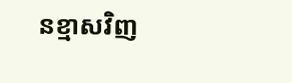នខ្មាសវិញ